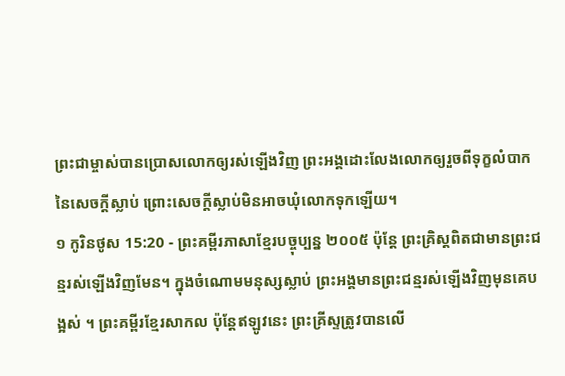ព្រះជាម្ចាស់បានប្រោសលោកឲ្យរស់ឡើងវិញ ព្រះអង្គដោះលែងលោកឲ្យរួចពីទុក្ខលំបាកនៃសេចក្ដីស្លាប់ ព្រោះសេចក្ដីស្លាប់មិនអាចឃុំលោកទុកឡើយ។
១ កូរិនថូស 15:20 - ព្រះគម្ពីរភាសាខ្មែរបច្ចុប្បន្ន ២០០៥ ប៉ុន្តែ ព្រះគ្រិស្តពិតជាមានព្រះជន្មរស់ឡើងវិញមែន។ ក្នុងចំណោមមនុស្សស្លាប់ ព្រះអង្គមានព្រះជន្មរស់ឡើងវិញមុនគេបង្អស់ ។ ព្រះគម្ពីរខ្មែរសាកល ប៉ុន្តែឥឡូវនេះ ព្រះគ្រីស្ទត្រូវបានលើ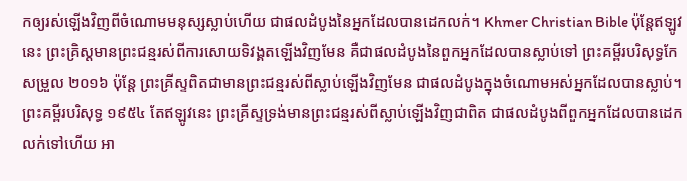កឲ្យរស់ឡើងវិញពីចំណោមមនុស្សស្លាប់ហើយ ជាផលដំបូងនៃអ្នកដែលបានដេកលក់។ Khmer Christian Bible ប៉ុន្ដែឥឡូវនេះ ព្រះគ្រិស្ដមានព្រះជន្មរស់ពីការសោយទិវង្គតឡើងវិញមែន គឺជាផលដំបូងនៃពួកអ្នកដែលបានស្លាប់ទៅ ព្រះគម្ពីរបរិសុទ្ធកែសម្រួល ២០១៦ ប៉ុន្តែ ព្រះគ្រីស្ទពិតជាមានព្រះជន្មរស់ពីស្លាប់ឡើងវិញមែន ជាផលដំបូងក្នុងចំណោមអស់អ្នកដែលបានស្លាប់។ ព្រះគម្ពីរបរិសុទ្ធ ១៩៥៤ តែឥឡូវនេះ ព្រះគ្រីស្ទទ្រង់មានព្រះជន្មរស់ពីស្លាប់ឡើងវិញជាពិត ជាផលដំបូងពីពួកអ្នកដែលបានដេកលក់ទៅហើយ អា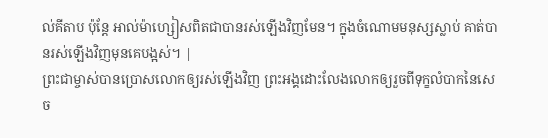ល់គីតាប ប៉ុន្ដែ អាល់ម៉ាហ្សៀសពិតជាបានរស់ឡើងវិញមែន។ ក្នុងចំណោមមនុស្សស្លាប់ គាត់បានរស់ឡើងវិញមុនគេបង្អស់។ |
ព្រះជាម្ចាស់បានប្រោសលោកឲ្យរស់ឡើងវិញ ព្រះអង្គដោះលែងលោកឲ្យរួចពីទុក្ខលំបាកនៃសេច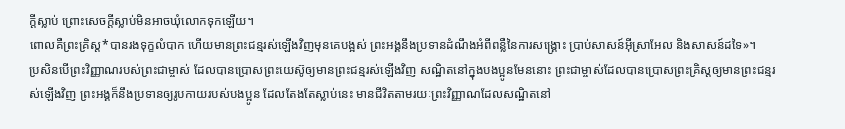ក្ដីស្លាប់ ព្រោះសេចក្ដីស្លាប់មិនអាចឃុំលោកទុកឡើយ។
ពោលគឺព្រះគ្រិស្ត*បានរងទុក្ខលំបាក ហើយមានព្រះជន្មរស់ឡើងវិញមុនគេបង្អស់ ព្រះអង្គនឹងប្រទានដំណឹងអំពីពន្លឺនៃការសង្គ្រោះ ប្រាប់សាសន៍អ៊ីស្រាអែល និងសាសន៍ដទៃ»។
ប្រសិនបើព្រះវិញ្ញាណរបស់ព្រះជាម្ចាស់ ដែលបានប្រោសព្រះយេស៊ូឲ្យមានព្រះជន្មរស់ឡើងវិញ សណ្ឋិតនៅក្នុងបងប្អូនមែននោះ ព្រះជាម្ចាស់ដែលបានប្រោសព្រះគ្រិស្តឲ្យមានព្រះជន្មរស់ឡើងវិញ ព្រះអង្គក៏នឹងប្រទានឲ្យរូបកាយរបស់បងប្អូន ដែលតែងតែស្លាប់នេះ មានជីវិតតាមរយៈព្រះវិញ្ញាណដែលសណ្ឋិតនៅ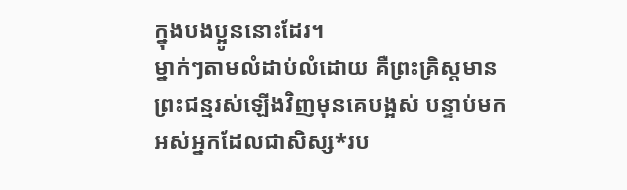ក្នុងបងប្អូននោះដែរ។
ម្នាក់ៗតាមលំដាប់លំដោយ គឺព្រះគ្រិស្តមានព្រះជន្មរស់ឡើងវិញមុនគេបង្អស់ បន្ទាប់មក អស់អ្នកដែលជាសិស្ស*រប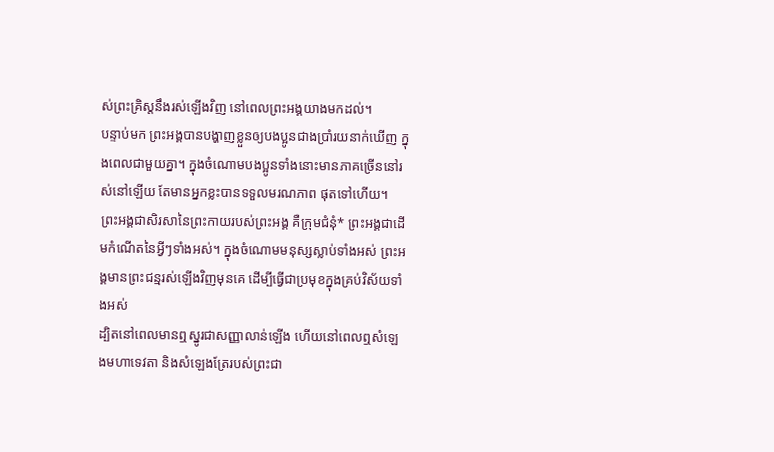ស់ព្រះគ្រិស្តនឹងរស់ឡើងវិញ នៅពេលព្រះអង្គយាងមកដល់។
បន្ទាប់មក ព្រះអង្គបានបង្ហាញខ្លួនឲ្យបងប្អូនជាងប្រាំរយនាក់ឃើញ ក្នុងពេលជាមួយគ្នា។ ក្នុងចំណោមបងប្អូនទាំងនោះមានភាគច្រើននៅរស់នៅឡើយ តែមានអ្នកខ្លះបានទទួលមរណភាព ផុតទៅហើយ។
ព្រះអង្គជាសិរសានៃព្រះកាយរបស់ព្រះអង្គ គឺក្រុមជំនុំ* ព្រះអង្គជាដើមកំណើតនៃអ្វីៗទាំងអស់។ ក្នុងចំណោមមនុស្សស្លាប់ទាំងអស់ ព្រះអង្គមានព្រះជន្មរស់ឡើងវិញមុនគេ ដើម្បីធ្វើជាប្រមុខក្នុងគ្រប់វិស័យទាំងអស់
ដ្បិតនៅពេលមានឮស្នូរជាសញ្ញាលាន់ឡើង ហើយនៅពេលឮសំឡេងមហាទេវតា និងសំឡេងត្រែរបស់ព្រះជា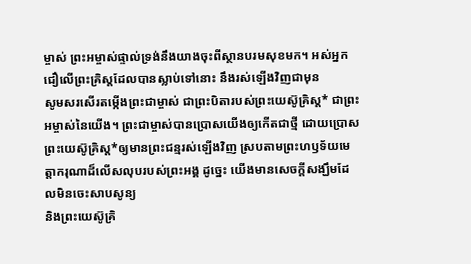ម្ចាស់ ព្រះអម្ចាស់ផ្ទាល់ទ្រង់នឹងយាងចុះពីស្ថានបរមសុខមក។ អស់អ្នកជឿលើព្រះគ្រិស្តដែលបានស្លាប់ទៅនោះ នឹងរស់ឡើងវិញជាមុន
សូមសរសើរតម្កើងព្រះជាម្ចាស់ ជាព្រះបិតារបស់ព្រះយេស៊ូគ្រិស្ត* ជាព្រះអម្ចាស់នៃយើង។ ព្រះជាម្ចាស់បានប្រោសយើងឲ្យកើតជាថ្មី ដោយប្រោសព្រះយេស៊ូគ្រិស្ត*ឲ្យមានព្រះជន្មរស់ឡើងវិញ ស្របតាមព្រះហឫទ័យមេត្តាករុណាដ៏លើសលុបរបស់ព្រះអង្គ ដូច្នេះ យើងមានសេចក្ដីសង្ឃឹមដែលមិនចេះសាបសូន្យ
និងព្រះយេស៊ូគ្រិ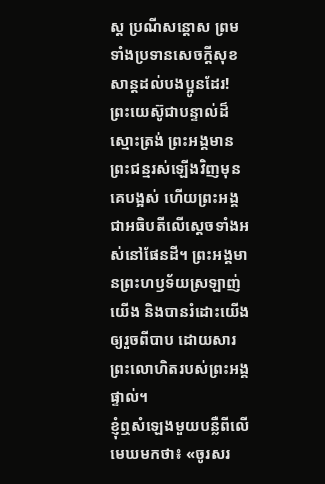ស្ត ប្រណីសន្ដោស ព្រមទាំងប្រទានសេចក្ដីសុខសាន្តដល់បងប្អូនដែរ! ព្រះយេស៊ូជាបន្ទាល់ដ៏ស្មោះត្រង់ ព្រះអង្គមានព្រះជន្មរស់ឡើងវិញមុនគេបង្អស់ ហើយព្រះអង្គជាអធិបតីលើស្ដេចទាំងអស់នៅផែនដី។ ព្រះអង្គមានព្រះហឫទ័យស្រឡាញ់យើង និងបានរំដោះយើងឲ្យរួចពីបាប ដោយសារព្រះលោហិតរបស់ព្រះអង្គផ្ទាល់។
ខ្ញុំឮសំឡេងមួយបន្លឺពីលើមេឃមកថា៖ «ចូរសរ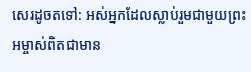សេរដូចតទៅ: អស់អ្នកដែលស្លាប់រួមជាមួយព្រះអម្ចាស់ពិតជាមាន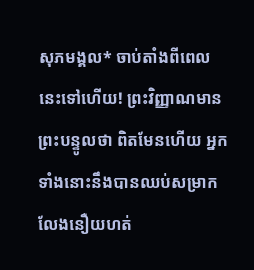សុភមង្គល* ចាប់តាំងពីពេលនេះទៅហើយ! ព្រះវិញ្ញាណមានព្រះបន្ទូលថា ពិតមែនហើយ អ្នកទាំងនោះនឹងបានឈប់សម្រាក លែងនឿយហត់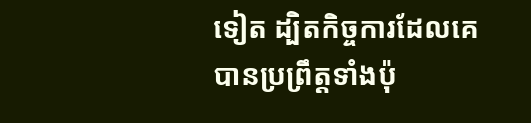ទៀត ដ្បិតកិច្ចការដែលគេបានប្រព្រឹត្តទាំងប៉ុ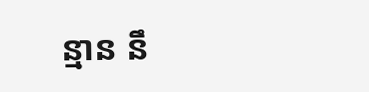ន្មាន នឹ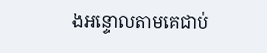ងអន្ទោលតាមគេជាប់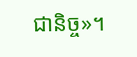ជានិច្ច»។